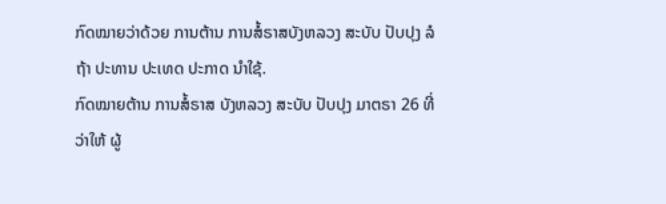ກົດໝາຍວ່າດ້ວຍ ການຕ້ານ ການສໍ້ຣາສບັງຫລວງ ສະບັບ ປັບປຸງ ລໍຖ້າ ປະທານ ປະເທດ ປະກາດ ນໍາໃຊ້.
ກົດໝາຍຕ້ານ ການສໍ້ຣາສ ບັງຫລວງ ສະບັບ ປັບປຸງ ມາຕຣາ 26 ທີ່ວ່າໃຫ້ ຜູ້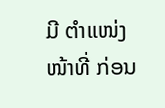ມີ ຕໍາແໜ່ງ ໜ້າທີ່ ກ່ອນ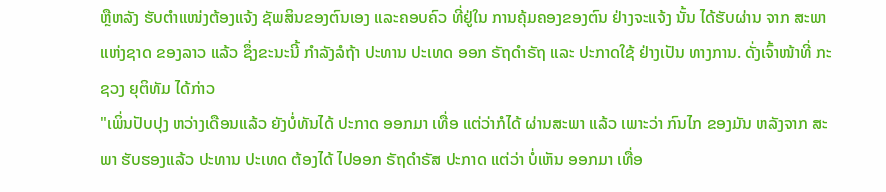ຫຼືຫລັງ ຮັບຕໍາແໜ່ງຕ້ອງແຈ້ງ ຊັພສິນຂອງຕົນເອງ ແລະຄອບຄົວ ທີ່ຢູ່ໃນ ການຄຸ້ມຄອງຂອງຕົນ ຢ່າງຈະແຈ້ງ ນັ້ນ ໄດ້ຮັບຜ່ານ ຈາກ ສະພາແຫ່ງຊາດ ຂອງລາວ ແລ້ວ ຊຶ່ງຂະນະນີ້ ກໍາລັງລໍຖ້າ ປະທານ ປະເທດ ອອກ ຣັຖດໍາຣັຖ ແລະ ປະກາດໃຊ້ ຢ່າງເປັນ ທາງການ. ດັ່ງເຈົ້າໜ້າທີ່ ກະຊວງ ຍຸຕິທັມ ໄດ້ກ່າວ
"ເພິ່ນປັບປຸງ ຫວ່າງເດືອນແລ້ວ ຍັງບໍ່ທັນໄດ້ ປະກາດ ອອກມາ ເທື່ອ ແຕ່ວ່າກໍໄດ້ ຜ່ານສະພາ ແລ້ວ ເພາະວ່າ ກົນໄກ ຂອງມັນ ຫລັງຈາກ ສະພາ ຮັບຮອງແລ້ວ ປະທານ ປະເທດ ຕ້ອງໄດ້ ໄປອອກ ຣັຖດໍາຣັສ ປະກາດ ແຕ່ວ່າ ບໍ່ເຫັນ ອອກມາ ເທື່ອ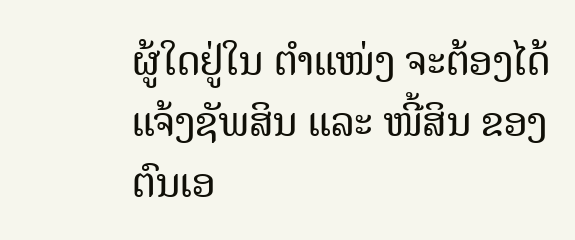ຜູ້ໃດຢູ່ໃນ ຕໍາແໜ່ງ ຈະຕ້ອງໄດ້ ແຈ້ງຊັພສິນ ແລະ ໜີ້ສິນ ຂອງ ຕົນເອ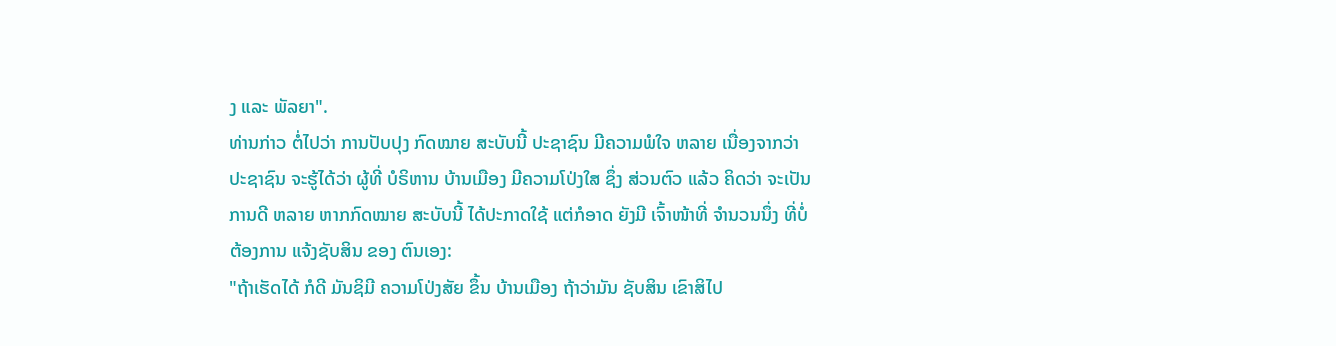ງ ແລະ ພັລຍາ".
ທ່ານກ່າວ ຕໍ່ໄປວ່າ ການປັບປຸງ ກົດໝາຍ ສະບັບນີ້ ປະຊາຊົນ ມີຄວາມພໍໃຈ ຫລາຍ ເນື່ອງຈາກວ່າ ປະຊາຊົນ ຈະຮູ້ໄດ້ວ່າ ຜູ້ທີ່ ບໍຣິຫານ ບ້ານເມືອງ ມີຄວາມໂປ່ງໃສ ຊຶ່ງ ສ່ວນຕົວ ແລ້ວ ຄິດວ່າ ຈະເປັນການດີ ຫລາຍ ຫາກກົດໝາຍ ສະບັບນີ້ ໄດ້ປະກາດໃຊ້ ແຕ່ກໍອາດ ຍັງມີ ເຈົ້າໜ້າທີ່ ຈໍານວນນຶ່ງ ທີ່ບໍ່ຕ້ອງການ ແຈ້ງຊັບສິນ ຂອງ ຕົນເອງ:
"ຖ້າເຮັດໄດ້ ກໍດີ ມັນຊິມີ ຄວາມໂປ່ງສັຍ ຂຶ້ນ ບ້ານເມືອງ ຖ້າວ່າມັນ ຊັບສິນ ເຂົາສິໄປ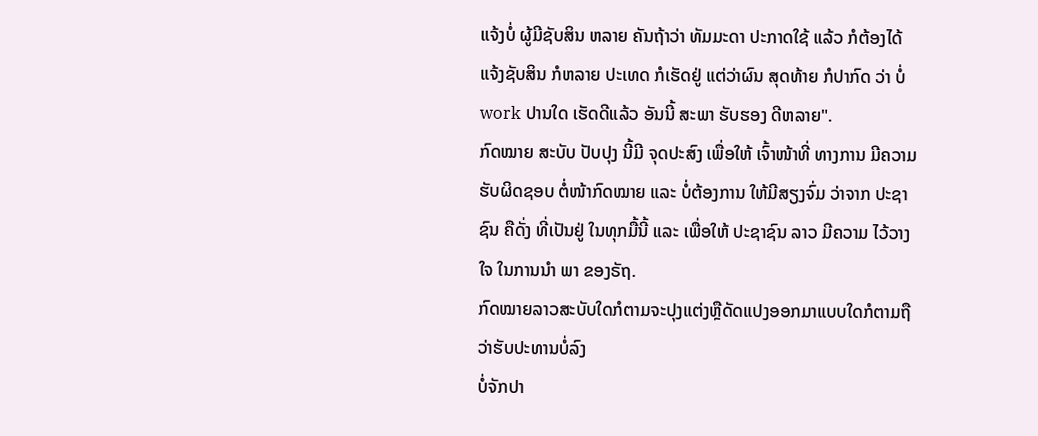ແຈ້ງບໍ່ ຜູ້ມີຊັບສິນ ຫລາຍ ຄັນຖ້າວ່າ ທັມມະດາ ປະກາດໃຊ້ ແລ້ວ ກໍຕ້ອງໄດ້ ແຈ້ງຊັບສິນ ກໍຫລາຍ ປະເທດ ກໍເຮັດຢູ່ ແຕ່ວ່າຜົນ ສຸດທ້າຍ ກໍປາກົດ ວ່າ ບໍ່ work ປານໃດ ເຮັດດີແລ້ວ ອັນນີ້ ສະພາ ຮັບຮອງ ດີຫລາຍ".
ກົດໝາຍ ສະບັບ ປັບປຸງ ນີ້ມີ ຈຸດປະສົງ ເພື່ອໃຫ້ ເຈົ້າໜ້າທີ່ ທາງການ ມີຄວາມ ຮັບຜິດຊອບ ຕໍ່ໜ້າກົດໝາຍ ແລະ ບໍ່ຕ້ອງການ ໃຫ້ມີສຽງຈົ່ມ ວ່າຈາກ ປະຊາຊົນ ຄືດັ່ງ ທີ່ເປັນຢູ່ ໃນທຸກມື້ນີ້ ແລະ ເພື່ອໃຫ້ ປະຊາຊົນ ລາວ ມີຄວາມ ໄວ້ວາງໃຈ ໃນການນໍາ ພາ ຂອງຣັຖ.
ກົດໝາຍລາວສະບັບໃດກໍຕາມຈະປຸງແຕ່ງຫຼືດັດແປງອອກມາແບບໃດກໍຕາມຖືວ່າຮັບປະທານບໍ່ລົງ
ບໍ່ຈັກປາ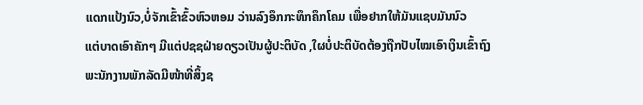ແດກແປ້ງນົວ,ບໍ່ຈັກເຂົ້າຂົ້ວຫົວຫອມ ວ່ານລົງອຶກກະທຶກຄຶກໂຄມ ເພື່ອຢາກໃຫ້ມັນແຊບມັນນົວ
ແຕ່ບາດເອົາຄັກໆ ມີແຕ່ປຊຊຝ່າຍດຽວເປັນຜູ້ປະຕິບັດ ,ໃຜບໍ່ປະຕິບັດຕ້ອງຖືກປັບໄໝເອົາເງິນເຂົ້າຖົງ
ພະນັກງານພັກລັດມີໜ້າທີ່ສິ້ງຊ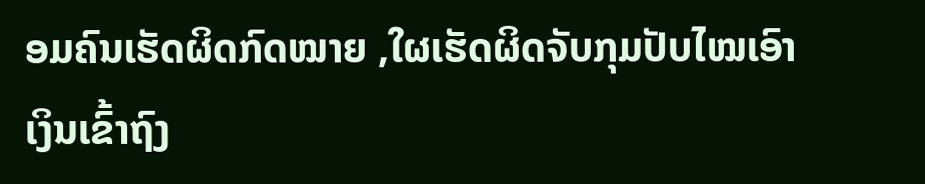ອມຄົນເຮັດຜິດກົດໝາຍ ,ໃຜເຮັດຜິດຈັບກຸມປັບໄໝເອົາເງິນເຂົ້າຖົງ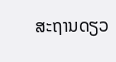ສະຖານດຽວ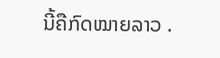ນີ້ຄືກົດໝາຍລາວ .